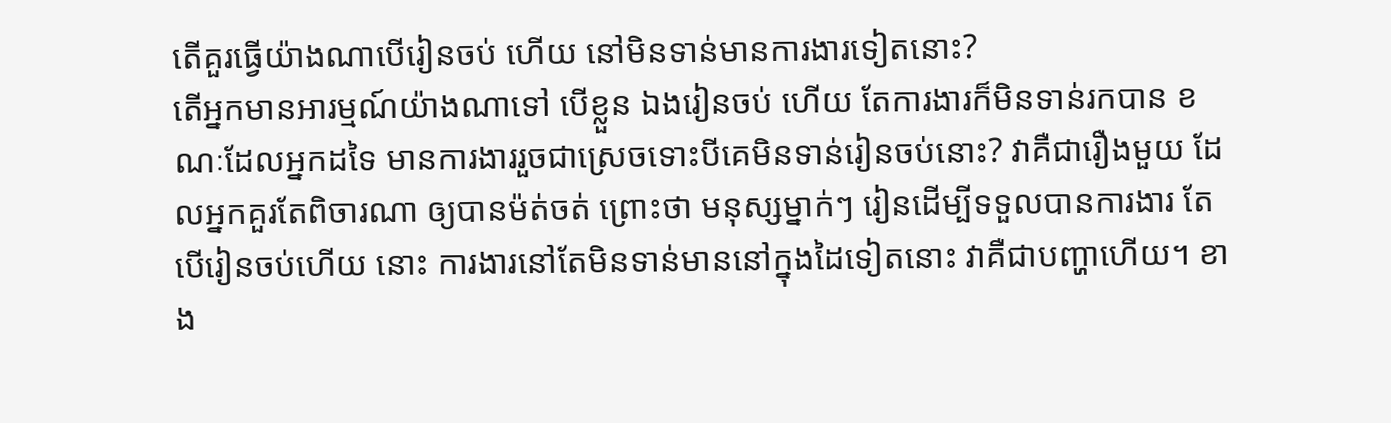តើគួរធ្វើយ៉ាងណាបើរៀនចប់ ហើយ នៅមិនទាន់មានការងារទៀតនោះ?
តើអ្នកមានអារម្មណ៍យ៉ាងណាទៅ បើខ្លួន ឯងរៀនចប់ ហើយ តែការងារក៏មិនទាន់រកបាន ខណៈដែលអ្នកដទៃ មានការងាររួចជាស្រេចទោះបីគេមិនទាន់រៀនចប់នោះ? វាគឺជារឿងមួយ ដែលអ្នកគួរតែពិចារណា ឲ្យបានម៉ត់ចត់ ព្រោះថា មនុស្សម្នាក់ៗ រៀនដើម្បីទទួលបានការងារ តែបើរៀនចប់ហើយ នោះ ការងារនៅតែមិនទាន់មាននៅក្នុងដៃទៀតនោះ វាគឺជាបញ្ហាហើយ។ ខាង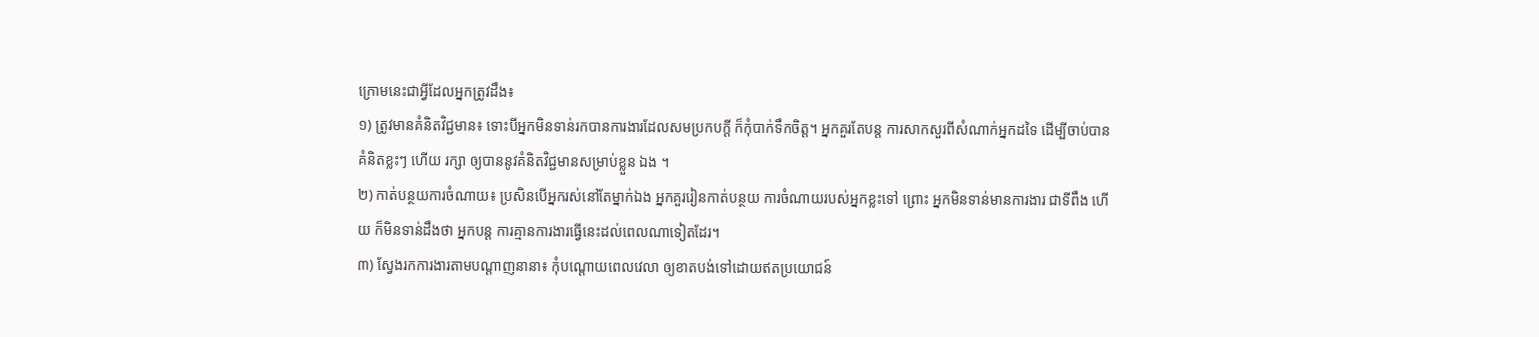ក្រោមនេះជាអ្វីដែលអ្នកត្រូវដឹង៖
១) ត្រូវមានគំនិតវិជ្ជមាន៖ ទោះបីអ្នកមិនទាន់រកបានការងារដែលសមប្រកបក្ដី ក៏កុំបាក់ទឹកចិត្ត។ អ្នកគួរតែបន្ត ការសាកសួរពីសំណាក់អ្នកដទៃ ដើម្បីចាប់បានគំនិតខ្លះៗ ហើយ រក្សា ឲ្យបាននូវគំនិតវិជ្ជមានសម្រាប់ខ្លួន ឯង ។
២) កាត់បន្ថយការចំណាយ៖ ប្រសិនបើអ្នករស់នៅតែម្នាក់ឯង អ្នកគួររៀនកាត់បន្ថយ ការចំណាយរបស់អ្នកខ្លះទៅ ព្រោះ អ្នកមិនទាន់មានការងារ ជាទីពឹង ហើយ ក៏មិនទាន់ដឹងថា អ្នកបន្ត ការគ្មានការងារធ្វើនេះដល់ពេលណាទៀតដែរ។
៣) ស្វែងរកការងារតាមបណ្ដាញនានា៖ កុំបណ្ដោយពេលវេលា ឲ្យខាតបង់ទៅដោយឥតប្រយោជន៍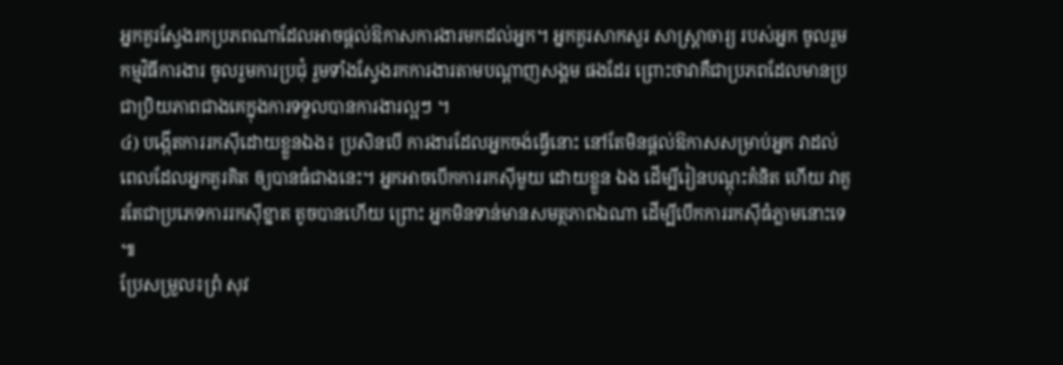អ្នកគួរស្វែងរកប្រភពណាដែលអាចផ្ដល់ឱកាសការងារមកដល់អ្នក។ អ្នកគួរសាកសួរ សាស្ត្រាចារ្យ របស់អ្នក ចូលរួមកម្មវិធីការងារ ចូលរួមការប្រជុំ រួមទាំងស្វែងរកការងារតាមបណ្ដាញសង្គម ផងដែរ ព្រោះថាវាគឺជាប្រភពដែលមានប្រជាប្រិយភាពជាងគេក្នុងការទទួលបានការងារល្អៗ ។
៤) បង្កើតការរកស៊ីដោយខ្លួនឯង៖ ប្រសិនបើ ការងារដែលអ្នកចង់ធ្វើនោះ នៅតែមិនផ្ដល់ឱកាសសម្រាប់អ្នក វាដល់ពេលដែលអ្នកគួរគិត ឲ្យបានធំជាងនេះ។ អ្នកអាចបើកការរកស៊ីមួយ ដោយខ្លួន ឯង ដើម្បីរៀនបណ្ដុះគំនិត ហើយ វាគួរតែជាប្រភេទការរកស៊ីខ្នាត តូចបានហើយ ព្រោះ អ្នកមិនទាន់មានសមត្ថភាពឯណា ដើម្បីបើកការរកស៊ីធំភ្លាមនោះទេ ៕
ប្រែសម្រួល៖ព្រំ សុវ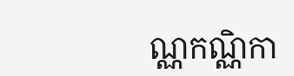ណ្ណកណ្ណិកា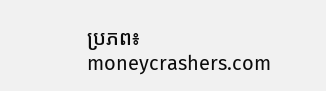ប្រភព៖ moneycrashers.com